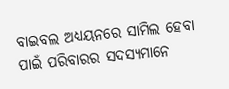ବାଇବଲ ଅଧ୍ୟୟନରେ ସାମିଲ ହେବା ପାଇଁ ପରିବାରର ସଦସ୍ୟମାନେ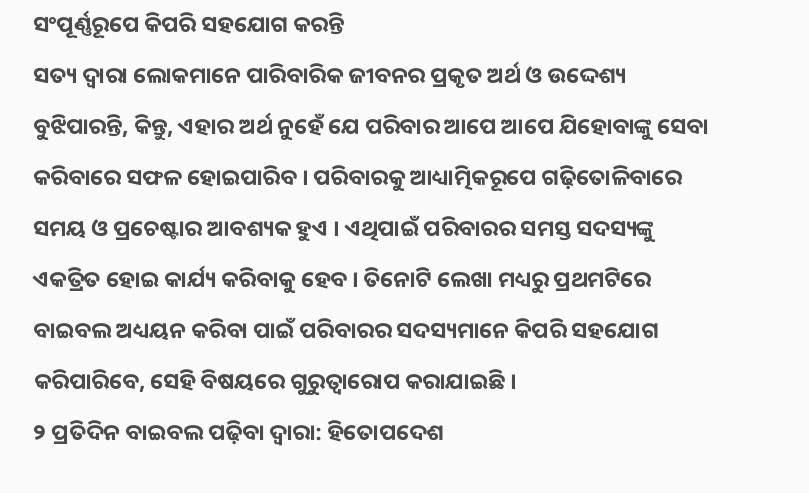ସଂପୂର୍ଣ୍ଣରୂପେ କିପରି ସହଯୋଗ କରନ୍ତି
ସତ୍ୟ ଦ୍ୱାରା ଲୋକମାନେ ପାରିବାରିକ ଜୀବନର ପ୍ରକୃତ ଅର୍ଥ ଓ ଉଦ୍ଦେଶ୍ୟ ବୁଝିପାରନ୍ତି, କିନ୍ତୁ, ଏହାର ଅର୍ଥ ନୁହେଁ ଯେ ପରିବାର ଆପେ ଆପେ ଯିହୋବାଙ୍କୁ ସେବା କରିବାରେ ସଫଳ ହୋଇପାରିବ । ପରିବାରକୁ ଆଧ୍ୟାତ୍ମିକରୂପେ ଗଢ଼ିତୋଳିବାରେ ସମୟ ଓ ପ୍ରଚେଷ୍ଟାର ଆବଶ୍ୟକ ହୁଏ । ଏଥିପାଇଁ ପରିବାରର ସମସ୍ତ ସଦସ୍ୟଙ୍କୁ ଏକତ୍ରିତ ହୋଇ କାର୍ଯ୍ୟ କରିବାକୁ ହେବ । ତିନୋଟି ଲେଖା ମଧ୍ୟରୁ ପ୍ରଥମଟିରେ ବାଇବଲ ଅଧ୍ୟୟନ କରିବା ପାଇଁ ପରିବାରର ସଦସ୍ୟମାନେ କିପରି ସହଯୋଗ କରିପାରିବେ, ସେହି ବିଷୟରେ ଗୁରୁତ୍ୱାରୋପ କରାଯାଇଛି ।
୨ ପ୍ରତିଦିନ ବାଇବଲ ପଢ଼ିବା ଦ୍ୱାରା: ହିତୋପଦେଶ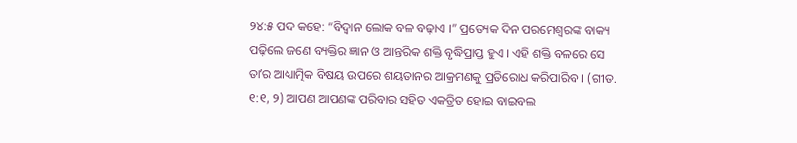୨୪:୫ ପଦ କହେ: “ବିଦ୍ୱାନ ଲୋକ ବଳ ବଢ଼ାଏ ।” ପ୍ରତ୍ୟେକ ଦିନ ପରମେଶ୍ୱରଙ୍କ ବାକ୍ୟ ପଢ଼ିଲେ ଜଣେ ବ୍ୟକ୍ତିର ଜ୍ଞାନ ଓ ଆନ୍ତରିକ ଶକ୍ତି ବୃଦ୍ଧିପ୍ରାପ୍ତ ହୁଏ । ଏହି ଶକ୍ତି ବଳରେ ସେ ତାʼର ଆଧ୍ୟାତ୍ମିକ ବିଷୟ ଉପରେ ଶୟତାନର ଆକ୍ରମଣକୁ ପ୍ରତିରୋଧ କରିପାରିବ । (ଗୀତ. ୧:୧, ୨) ଆପଣ ଆପଣଙ୍କ ପରିବାର ସହିତ ଏକତ୍ରିତ ହୋଇ ବାଇବଲ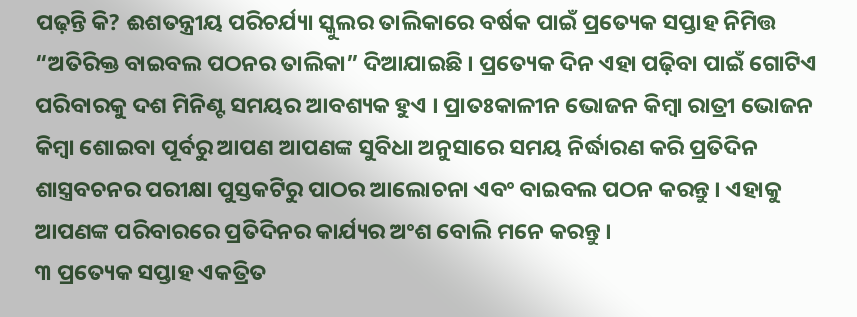ପଢ଼ନ୍ତି କି? ଈଶତନ୍ତ୍ରୀୟ ପରିଚର୍ଯ୍ୟା ସ୍କୁଲର ତାଲିକାରେ ବର୍ଷକ ପାଇଁ ପ୍ରତ୍ୟେକ ସପ୍ତାହ ନିମିତ୍ତ “ଅତିରିକ୍ତ ବାଇବଲ ପଠନର ତାଲିକା” ଦିଆଯାଇଛି । ପ୍ରତ୍ୟେକ ଦିନ ଏହା ପଢ଼ିବା ପାଇଁ ଗୋଟିଏ ପରିବାରକୁ ଦଶ ମିନିଣ୍ଟ ସମୟର ଆବଶ୍ୟକ ହୁଏ । ପ୍ରାତଃକାଳୀନ ଭୋଜନ କିମ୍ବା ରାତ୍ରୀ ଭୋଜନ କିମ୍ବା ଶୋଇବା ପୂର୍ବରୁ ଆପଣ ଆପଣଙ୍କ ସୁବିଧା ଅନୁସାରେ ସମୟ ନିର୍ଦ୍ଧାରଣ କରି ପ୍ରତିଦିନ ଶାସ୍ତ୍ରବଚନର ପରୀକ୍ଷା ପୁସ୍ତକଟିରୁ ପାଠର ଆଲୋଚନା ଏବଂ ବାଇବଲ ପଠନ କରନ୍ତୁ । ଏହାକୁ ଆପଣଙ୍କ ପରିବାରରେ ପ୍ରତିଦିନର କାର୍ଯ୍ୟର ଅଂଶ ବୋଲି ମନେ କରନ୍ତୁ ।
୩ ପ୍ରତ୍ୟେକ ସପ୍ତାହ ଏକତ୍ରିତ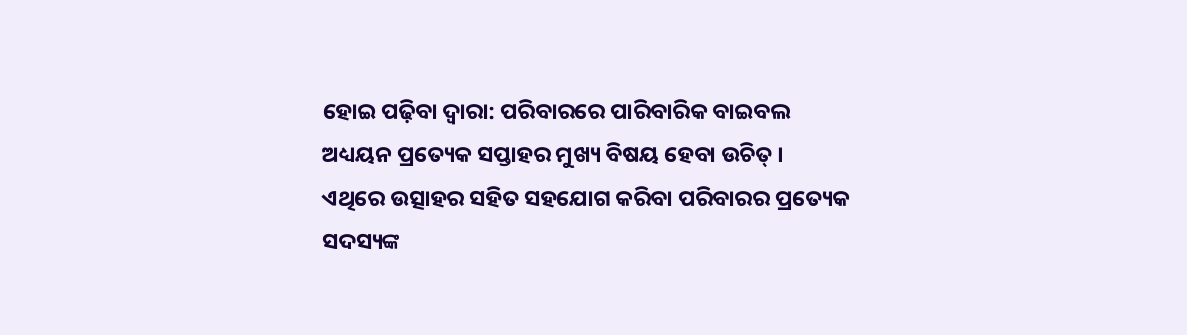ହୋଇ ପଢ଼ିବା ଦ୍ୱାରା: ପରିବାରରେ ପାରିବାରିକ ବାଇବଲ ଅଧ୍ୟୟନ ପ୍ରତ୍ୟେକ ସପ୍ତାହର ମୁଖ୍ୟ ବିଷୟ ହେବା ଉଚିତ୍ । ଏଥିରେ ଉତ୍ସାହର ସହିତ ସହଯୋଗ କରିବା ପରିବାରର ପ୍ରତ୍ୟେକ ସଦସ୍ୟଙ୍କ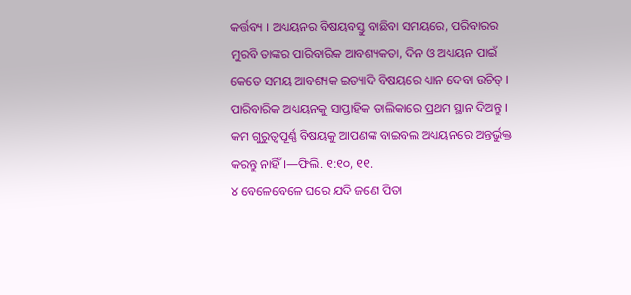କର୍ତ୍ତବ୍ୟ । ଅଧ୍ୟୟନର ବିଷୟବସ୍ତୁ ବାଛିବା ସମୟରେ, ପରିବାରର ମୁରବି ତାଙ୍କର ପାରିବାରିକ ଆବଶ୍ୟକତା, ଦିନ ଓ ଅଧ୍ୟୟନ ପାଇଁ କେତେ ସମୟ ଆବଶ୍ୟକ ଇତ୍ୟାଦି ବିଷୟରେ ଧ୍ୟାନ ଦେବା ଉଚିତ୍ । ପାରିବାରିକ ଅଧ୍ୟୟନକୁ ସାପ୍ତାହିକ ତାଲିକାରେ ପ୍ରଥମ ସ୍ଥାନ ଦିଅନ୍ତୁ । କମ ଗୁରୁତ୍ୱପୂର୍ଣ୍ଣ ବିଷୟକୁ ଆପଣଙ୍କ ବାଇବଲ ଅଧ୍ୟୟନରେ ଅନ୍ତର୍ଭୁକ୍ତ କରନ୍ତୁ ନାହିଁ ।—ଫିଲି. ୧:୧୦, ୧୧.
୪ ବେଳେବେଳେ ଘରେ ଯଦି ଜଣେ ପିତା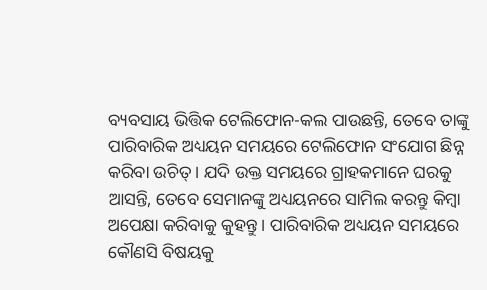ବ୍ୟବସାୟ ଭିତ୍ତିକ ଟେଲିଫୋନ-କଲ ପାଉଛନ୍ତି, ତେବେ ତାଙ୍କୁ ପାରିବାରିକ ଅଧ୍ୟୟନ ସମୟରେ ଟେଲିଫୋନ ସଂଯୋଗ ଛିନ୍ନ କରିବା ଉଚିତ୍ । ଯଦି ଉକ୍ତ ସମୟରେ ଗ୍ରାହକମାନେ ଘରକୁ ଆସନ୍ତି, ତେବେ ସେମାନଙ୍କୁ ଅଧ୍ୟୟନରେ ସାମିଲ କରନ୍ତୁ କିମ୍ବା ଅପେକ୍ଷା କରିବାକୁ କୁହନ୍ତୁ । ପାରିବାରିକ ଅଧ୍ୟୟନ ସମୟରେ କୌଣସି ବିଷୟକୁ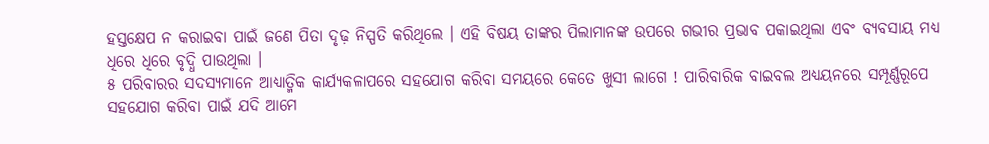ହସ୍ତକ୍ଷେପ ନ କରାଇବା ପାଇଁ ଜଣେ ପିତା ଦୃଢ଼ ନିସ୍ପତି କରିଥିଲେ । ଏହି ବିଷୟ ତାଙ୍କର ପିଲାମାନଙ୍କ ଉପରେ ଗଭୀର ପ୍ରଭାବ ପକାଇଥିଲା ଏବଂ ବ୍ୟବସାୟ ମଧ୍ୟ ଧିରେ ଧିରେ ବୃଦ୍ଧି ପାଉଥିଲା ।
୫ ପରିବାରର ସଦସ୍ୟମାନେ ଆଧ୍ୟାତ୍ମିକ କାର୍ଯ୍ୟକଳାପରେ ସହଯୋଗ କରିବା ସମୟରେ କେତେ ଖୁସୀ ଲାଗେ ! ପାରିବାରିକ ବାଇବଲ ଅଧ୍ୟୟନରେ ସମ୍ପୂର୍ଣ୍ଣରୂପେ ସହଯୋଗ କରିବା ପାଇଁ ଯଦି ଆମେ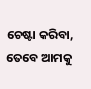ଚେଷ୍ଟା କରିବା, ତେବେ ଆମକୁ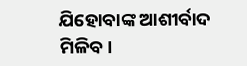ଯିହୋବାଙ୍କ ଆଶୀର୍ବାଦ ମିଳିବ।